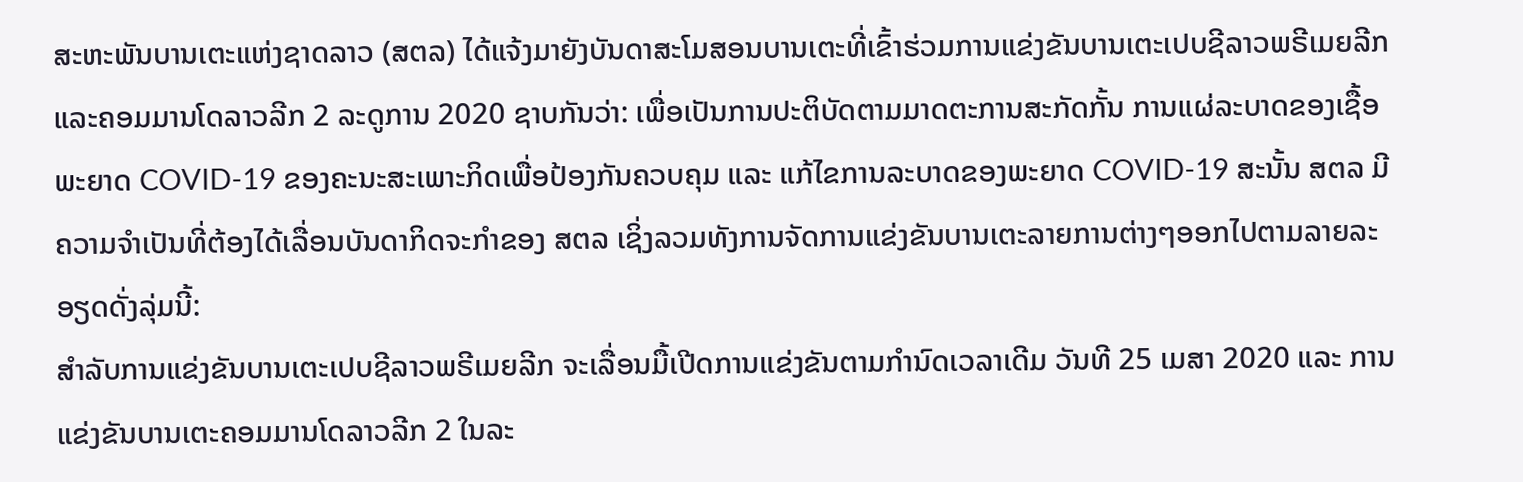ສະຫະພັນບານເຕະແຫ່ງຊາດລາວ (ສຕລ) ໄດ້ແຈ້ງມາຍັງບັນດາສະໂມສອນບານເຕະທີ່ເຂົ້າຮ່ວມການແຂ່ງຂັນບານເຕະເປບຊີລາວພຣີເມຍລີກແລະຄອມມານໂດລາວລີກ 2 ລະດູການ 2020 ຊາບກັນວ່າ: ເພື່ອເປັນການປະຕິບັດຕາມມາດຕະການສະກັດກັ້ນ ການແຜ່ລະບາດຂອງເຊື້ອພະຍາດ COVID-19 ຂອງຄະນະສະເພາະກິດເພື່ອປ້ອງກັນຄວບຄຸມ ແລະ ແກ້ໄຂການລະບາດຂອງພະຍາດ COVID-19 ສະນັ້ນ ສຕລ ມີຄວາມຈຳເປັນທີ່ຕ້ອງໄດ້ເລື່ອນບັນດາກິດຈະກຳຂອງ ສຕລ ເຊິ່ງລວມທັງການຈັດການແຂ່ງຂັນບານເຕະລາຍການຕ່າງໆອອກໄປຕາມລາຍລະອຽດດັ່ງລຸ່ມນີ້:
ສຳລັບການແຂ່ງຂັນບານເຕະເປບຊີລາວພຣີເມຍລີກ ຈະເລື່ອນມື້ເປີດການແຂ່ງຂັນຕາມກຳນົດເວລາເດີມ ວັນທີ 25 ເມສາ 2020 ແລະ ການແຂ່ງຂັນບານເຕະຄອມມານໂດລາວລີກ 2 ໃນລະ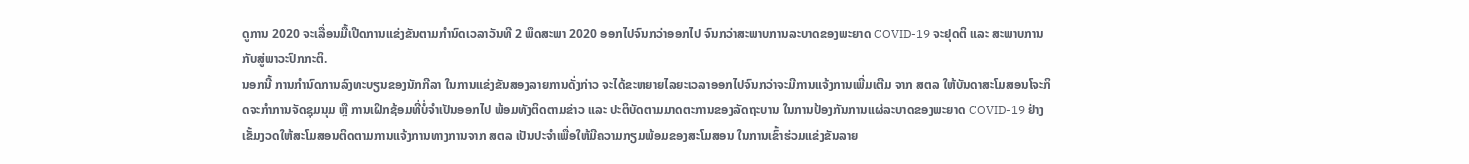ດູການ 2020 ຈະເລື່ອນມື້ເປີດການແຂ່ງຂັນຕາມກຳນົດເວລາວັນທີ 2 ພຶດສະພາ 2020 ອອກໄປຈົນກວ່າອອກໄປ ຈົນກວ່າສະພາບການລະບາດຂອງພະຍາດ COVID-19 ຈະຢຸດຕິ ແລະ ສະພາບການກັບສູ່ພາວະປົກກະຕິ.
ນອກນີ້ ການກຳນົດການລົງທະບຽນຂອງນັກກີລາ ໃນການແຂ່ງຂັນສອງລາຍການດັ່ງກ່າວ ຈະໄດ້ຂະຫຍາຍໄລຍະເວລາອອກໄປຈົນກວ່າຈະມີການແຈ້ງການເພີ່ມເຕີມ ຈາກ ສຕລ ໃຫ້ບັນດາສະໂມສອນໂຈະກິດຈະກຳການຈັດຊຸມນຸມ ຫຼື ການເຝິກຊ້ອມທີ່ບໍ່ຈຳເປັນອອກໄປ ພ້ອມທັງຕິດຕາມຂ່າວ ແລະ ປະຕິບັດຕາມມາດຕະການຂອງລັດຖະບານ ໃນການປ້ອງກັນການແຜ່ລະບາດຂອງພະຍາດ COVID-19 ຢ່າງເຂັ້ມງວດໃຫ້ສະໂມສອນຕິດຕາມການແຈ້ງການທາງການຈາກ ສຕລ ເປັນປະຈຳເພື່ອໃຫ້ມີຄວາມກຽມພ້ອມຂອງສະໂມສອນ ໃນການເຂົ້າຮ່ວມແຂ່ງຂັນລາຍ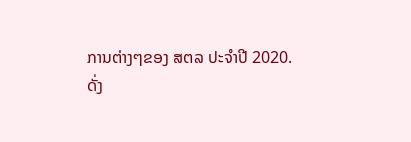ການຕ່າງໆຂອງ ສຕລ ປະຈຳປີ 2020.
ດັ່ງ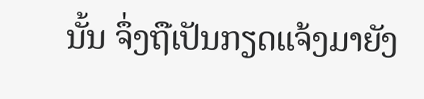ນັ້ນ ຈຶ່ງຖືເປັນກຽດແຈ້ງມາຍັງ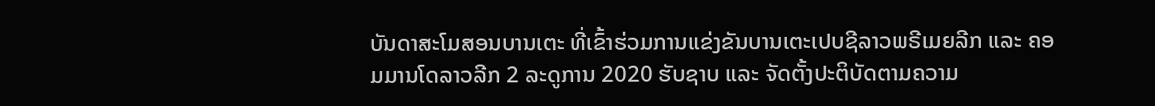ບັນດາສະໂມສອນບານເຕະ ທີ່ເຂົ້າຮ່ວມການແຂ່ງຂັນບານເຕະເປບຊີລາວພຣີເມຍລີກ ແລະ ຄອມມານໂດລາວລີກ 2 ລະດູການ 2020 ຮັບຊາບ ແລະ ຈັດຕັ້ງປະຕິບັດຕາມຄວາມ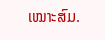ເໝາະສົມ.